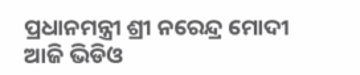ପ୍ରଧାନମନ୍ତ୍ରୀ ଶ୍ରୀ ନରେନ୍ଦ୍ର ମୋଦୀ ଆଜି ଭିଡିଓ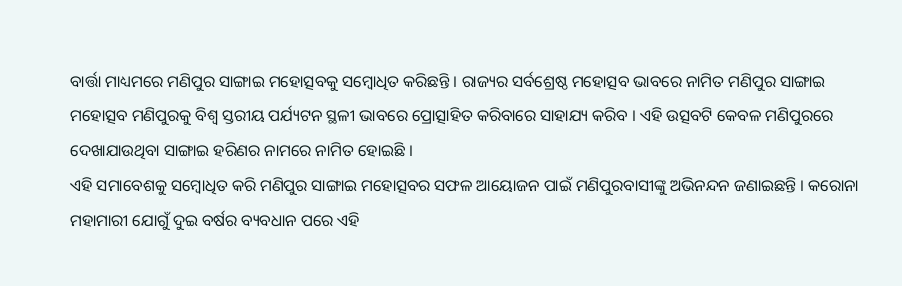ବାର୍ତ୍ତା ମାଧ୍ୟମରେ ମଣିପୁର ସାଙ୍ଗାଇ ମହୋତ୍ସବକୁ ସମ୍ବୋଧିତ କରିଛନ୍ତି । ରାଜ୍ୟର ସର୍ବଶ୍ରେଷ୍ଠ ମହୋତ୍ସବ ଭାବରେ ନାମିତ ମଣିପୁର ସାଙ୍ଗାଇ ମହୋତ୍ସବ ମଣିପୁରକୁ ବିଶ୍ୱ ସ୍ତରୀୟ ପର୍ଯ୍ୟଟନ ସ୍ଥଳୀ ଭାବରେ ପ୍ରୋତ୍ସାହିତ କରିବାରେ ସାହାଯ୍ୟ କରିବ । ଏହି ଉତ୍ସବଟି କେବଳ ମଣିପୁରରେ ଦେଖାଯାଉଥିବା ସାଙ୍ଗାଇ ହରିଣର ନାମରେ ନାମିତ ହୋଇଛି ।
ଏହି ସମାବେଶକୁ ସମ୍ବୋଧିତ କରି ମଣିପୁର ସାଙ୍ଗାଇ ମହୋତ୍ସବର ସଫଳ ଆୟୋଜନ ପାଇଁ ମଣିପୁରବାସୀଙ୍କୁ ଅଭିନନ୍ଦନ ଜଣାଇଛନ୍ତି । କରୋନା ମହାମାରୀ ଯୋଗୁଁ ଦୁଇ ବର୍ଷର ବ୍ୟବଧାନ ପରେ ଏହି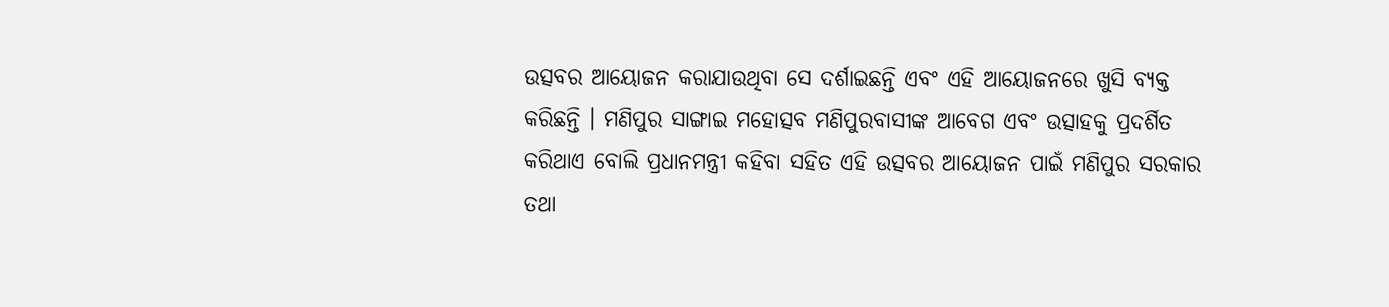ଉତ୍ସବର ଆୟୋଜନ କରାଯାଉଥିବା ସେ ଦର୍ଶାଇଛନ୍ତି ଏବଂ ଏହି ଆୟୋଜନରେ ଖୁସି ବ୍ୟକ୍ତ କରିଛନ୍ତି । ମଣିପୁର ସାଙ୍ଗାଇ ମହୋତ୍ସବ ମଣିପୁରବାସୀଙ୍କ ଆବେଗ ଏବଂ ଉତ୍ସାହକୁ ପ୍ରଦର୍ଶିତ କରିଥାଏ ବୋଲି ପ୍ରଧାନମନ୍ତ୍ରୀ କହିବା ସହିତ ଏହି ଉତ୍ସବର ଆୟୋଜନ ପାଇଁ ମଣିପୁର ସରକାର ତଥା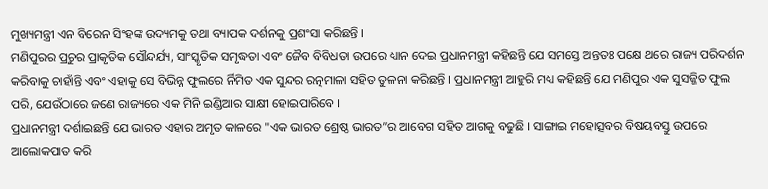ମୁଖ୍ୟମନ୍ତ୍ରୀ ଏନ ବିରେନ ସିଂହଙ୍କ ଉଦ୍ୟମକୁ ତଥା ବ୍ୟାପକ ଦର୍ଶନକୁ ପ୍ରଶଂସା କରିଛନ୍ତି ।
ମଣିପୁରର ପ୍ରଚୁର ପ୍ରାକୃତିକ ସୌନ୍ଦର୍ଯ୍ୟ, ସାଂସ୍କୃତିକ ସମୃଦ୍ଧତା ଏବଂ ଜୈବ ବିବିଧତା ଉପରେ ଧ୍ୟାନ ଦେଇ ପ୍ରଧାନମନ୍ତ୍ରୀ କହିଛନ୍ତି ଯେ ସମସ୍ତେ ଅନ୍ତତଃ ପକ୍ଷେ ଥରେ ରାଜ୍ୟ ପରିଦର୍ଶନ କରିବାକୁ ଚାହାଁନ୍ତି ଏବଂ ଏହାକୁ ସେ ବିଭିନ୍ନ ଫୁଲରେ ର୍ନିମିତ ଏକ ସୁନ୍ଦର ରତ୍ନମାଳା ସହିତ ତୁଳନା କରିଛନ୍ତି । ପ୍ରଧାନମନ୍ତ୍ରୀ ଆହୁରି ମଧ୍ୟ କହିଛନ୍ତି ଯେ ମଣିପୁର ଏକ ସୁସଜ୍ଜିତ ଫୁଲ ପରି, ଯେଉଁଠାରେ ଜଣେ ରାଜ୍ୟରେ ଏକ ମିନି ଇଣ୍ଡିଆର ସାକ୍ଷୀ ହୋଇପାରିବେ ।
ପ୍ରଧାନମନ୍ତ୍ରୀ ଦର୍ଶାଇଛନ୍ତି ଯେ ଭାରତ ଏହାର ଅମୃତ କାଳରେ "ଏକ ଭାରତ ଶ୍ରେଷ୍ଠ ଭାରତ”ର ଆବେଗ ସହିତ ଆଗକୁ ବଢୁଛି । ସାଙ୍ଗାଇ ମହୋତ୍ସବର ବିଷୟବସ୍ତୁ ଉପରେ ଆଲୋକପାତ କରି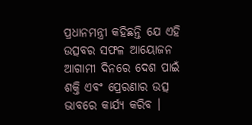ପ୍ରଧାନମନ୍ତ୍ରୀ କହିଛନ୍ତି ଯେ ଏହି ଉତ୍ସବର ସଫଳ ଆୟୋଜନ ଆଗାମୀ ଦିନରେ ଦେଶ ପାଇଁ ଶକ୍ତି ଏବଂ ପ୍ରେରଣାର ଉତ୍ସ ଭାବରେ କାର୍ଯ୍ୟ କରିବ ।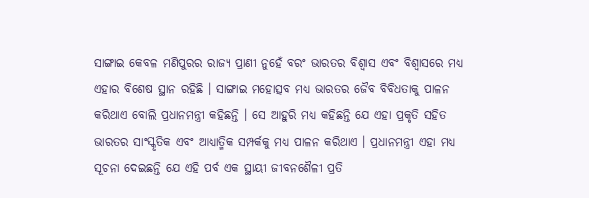ସାଙ୍ଗାଇ କେବଳ ମଣିପୁରର ରାଜ୍ୟ ପ୍ରାଣୀ ନୁହେଁ ବରଂ ଭାରତର ବିଶ୍ୱାସ ଏବଂ ବିଶ୍ୱାସରେ ମଧ୍ୟ ଏହାର ବିଶେଷ ସ୍ଥାନ ରହିଛି । ସାଙ୍ଗାଇ ମହୋତ୍ସବ ମଧ୍ୟ ଭାରତର ଜୈବ ବିବିଧତାକୁ ପାଳନ କରିଥାଏ ବୋଲି ପ୍ରଧାନମନ୍ତ୍ରୀ କହିଛନ୍ତି । ସେ ଆହୁରି ମଧ୍ୟ କହିଛନ୍ତି ଯେ ଏହା ପ୍ରକୃତି ସହିତ ଭାରତର ସାଂସ୍କୃତିକ ଏବଂ ଆଧ୍ୟାତ୍ମିକ ସମ୍ପର୍କକୁ ମଧ୍ୟ ପାଳନ କରିଥାଏ । ପ୍ରଧାନମନ୍ତ୍ରୀ ଏହା ମଧ୍ୟ ସୂଚନା ଦେଇଛନ୍ତି ଯେ ଏହି ପର୍ବ ଏକ ସ୍ଥାୟୀ ଜୀବନଶୈଳୀ ପ୍ରତି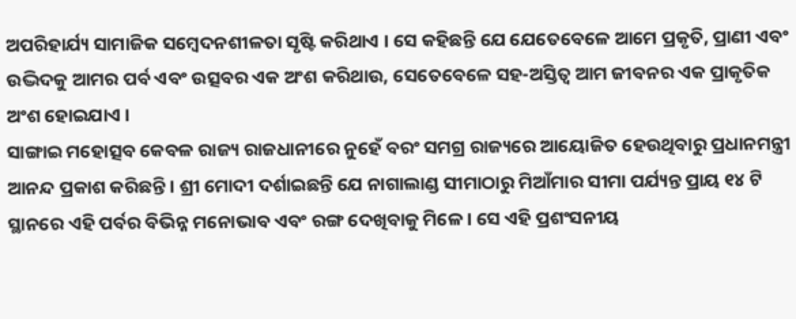ଅପରିହାର୍ଯ୍ୟ ସାମାଜିକ ସମ୍ବେଦନଶୀଳତା ସୃଷ୍ଟି କରିଥାଏ । ସେ କହିଛନ୍ତି ଯେ ଯେତେବେଳେ ଆମେ ପ୍ରକୃତି, ପ୍ରାଣୀ ଏବଂ ଉଦ୍ଭିଦକୁ ଆମର ପର୍ବ ଏବଂ ଉତ୍ସବର ଏକ ଅଂଶ କରିଥାଉ, ସେତେବେଳେ ସହ-ଅସ୍ତିତ୍ୱ ଆମ ଜୀବନର ଏକ ପ୍ରାକୃତିକ ଅଂଶ ହୋଇଯାଏ ।
ସାଙ୍ଗାଇ ମହୋତ୍ସବ କେବଳ ରାଜ୍ୟ ରାଜଧାନୀରେ ନୁହେଁ ବରଂ ସମଗ୍ର ରାଜ୍ୟରେ ଆୟୋଜିତ ହେଉଥିବାରୁ ପ୍ରଧାନମନ୍ତ୍ରୀ ଆନନ୍ଦ ପ୍ରକାଶ କରିଛନ୍ତି । ଶ୍ରୀ ମୋଦୀ ଦର୍ଶାଇଛନ୍ତି ଯେ ନାଗାଲାଣ୍ଡ ସୀମାଠାରୁ ମିଆଁମାର ସୀମା ପର୍ଯ୍ୟନ୍ତ ପ୍ରାୟ ୧୪ ଟି ସ୍ଥାନରେ ଏହି ପର୍ବର ବିଭିନ୍ନ ମନୋଭାବ ଏବଂ ରଙ୍ଗ ଦେଖିବାକୁ ମିଳେ । ସେ ଏହି ପ୍ରଶଂସନୀୟ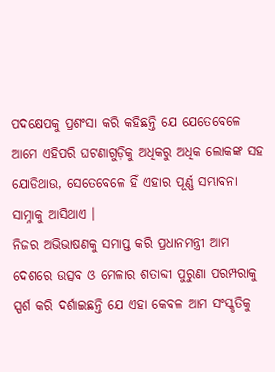ପଦକ୍ଷେପକୁ ପ୍ରଶଂସା କରି କହିଛନ୍ତି ଯେ ଯେତେବେଳେ ଆମେ ଏହିପରି ଘଟଣାଗୁଡ଼ିକୁ ଅଧିକରୁ ଅଧିକ ଲୋକଙ୍କ ସହ ଯୋଡିଥାଉ, ସେତେବେଳେ ହିଁ ଏହାର ପୂର୍ଣ୍ଣ ସମ୍ଭାବନା ସାମ୍ନାକୁ ଆସିଥାଏ ।
ନିଜର ଅଭିଭାଷଣକୁ ସମାପ୍ତ କରି ପ୍ରଧାନମନ୍ତ୍ରୀ ଆମ ଦେଶରେ ଉତ୍ସବ ଓ ମେଳାର ଶତାବ୍ଦୀ ପୁରୁଣା ପରମ୍ପରାକୁ ସ୍ପର୍ଶ କରି ଦର୍ଶାଇଛନ୍ତି ଯେ ଏହା କେବଳ ଆମ ସଂସ୍କୃତିକୁ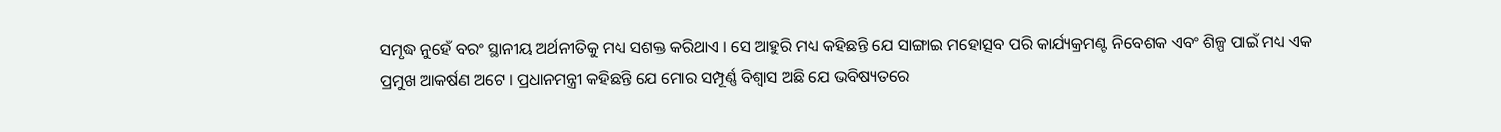ସମୃଦ୍ଧ ନୁହେଁ ବରଂ ସ୍ଥାନୀୟ ଅର୍ଥନୀତିକୁ ମଧ୍ୟ ସଶକ୍ତ କରିଥାଏ । ସେ ଆହୁରି ମଧ୍ୟ କହିଛନ୍ତି ଯେ ସାଙ୍ଗାଇ ମହୋତ୍ସବ ପରି କାର୍ଯ୍ୟକ୍ରମଣ୍ଟ ନିବେଶକ ଏବଂ ଶିଳ୍ପ ପାଇଁ ମଧ୍ୟ ଏକ ପ୍ରମୁଖ ଆକର୍ଷଣ ଅଟେ । ପ୍ରଧାନମନ୍ତ୍ରୀ କହିଛନ୍ତି ଯେ ମୋର ସମ୍ପୂର୍ଣ୍ଣ ବିଶ୍ୱାସ ଅଛି ଯେ ଭବିଷ୍ୟତରେ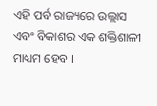ଏହି ପର୍ବ ରାଜ୍ୟରେ ଉଲ୍ଲାସ ଏବଂ ବିକାଶର ଏକ ଶକ୍ତିଶାଳୀ ମାଧ୍ୟମ ହେବ ।